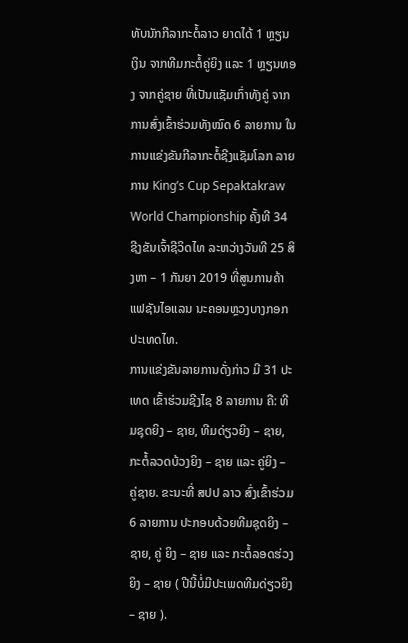ທັບນັກກີລາກະຕໍ້ລາວ ຍາດໄດ້ 1 ຫຼຽນເງິນ ຈາກທີມກະຕໍ້ຄູ່ຍິງ ແລະ 1 ຫຼຽນທອງ ຈາກຄູ່ຊາຍ ທີ່ເປັນແຊັມເກົ່າທັງຄູ່ ຈາກການສົ່ງເຂົ້າຮ່ວມທັງໝົດ 6 ລາຍການ ໃນການແຂ່ງຂັນກີລາກະຕໍ້ຊີງແຊັມໂລກ ລາຍການ King’s Cup Sepaktakraw World Championship ຄັ້ງທີ 34 ຊີງຂັນເຈົ້າຊີວິດໄທ ລະຫວ່າງວັນທີ 25 ສິງຫາ – 1 ກັນຍາ 2019 ທີ່ສູນການຄ້າ ແຟຊັນໄອແລນ ນະຄອນຫຼວງບາງກອກ ປະເທດໄທ.
ການແຂ່ງຂັນລາຍການດັ່ງກ່າວ ມີ 31 ປະເທດ ເຂົ້າຮ່ວມຊີງໄຊ 8 ລາຍການ ຄື: ທີມຊຸດຍິງ – ຊາຍ, ທີມດ່ຽວຍິງ – ຊາຍ, ກະຕໍ້ລວດບ້ວງຍິງ – ຊາຍ ແລະ ຄູ່ຍິງ – ຄູ່ຊາຍ. ຂະນະທີ່ ສປປ ລາວ ສົ່ງເຂົ້າຮ່ວມ 6 ລາຍການ ປະກອບດ້ວຍທີມຊຸດຍິງ – ຊາຍ, ຄູ່ ຍິງ – ຊາຍ ແລະ ກະຕໍ້ລອດຮ່ວງຍິງ – ຊາຍ ( ປີນີ້ບໍ່ມີປະເພດທີມດ່ຽວຍິງ – ຊາຍ ).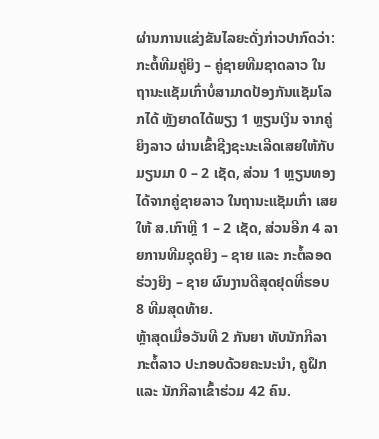ຜ່ານການແຂ່ງຂັນໄລຍະດັ່ງກ່າວປາກົດວ່າ: ກະຕໍ້ທີມຄູ່ຍິງ – ຄູ່ຊາຍທີມຊາດລາວ ໃນຖານະແຊັມເກົ່າບໍ່ສາມາດປ້ອງກັນແຊັມໂລກໄດ້ ຫຼັງຍາດໄດ້ພຽງ 1 ຫຼຽນເງິນ ຈາກຄູ່ຍິງລາວ ຜ່ານເຂົ້າຊີງຊະນະເລີດເສຍໃຫ້ກັບ ມຽນມາ 0 – 2 ເຊັດ, ສ່ວນ 1 ຫຼຽນທອງໄດ້ຈາກຄູ່ຊາຍລາວ ໃນຖານະແຊັມເກົ່າ ເສຍໃຫ້ ສ.ເກົາຫຼີ 1 – 2 ເຊັດ, ສ່ວນອີກ 4 ລາຍການທີມຊຸດຍິງ – ຊາຍ ແລະ ກະຕໍ້ລອດຮ່ວງຍິງ – ຊາຍ ຜົນງານດີສຸດຢຸດທີ່ຮອບ 8 ທີມສຸດທ້າຍ.
ຫຼ້າສຸດເມື່ອວັນທີ 2 ກັນຍາ ທັບນັກກີລາກະຕໍ້ລາວ ປະກອບດ້ວຍຄະນະນໍາ, ຄູຝຶກ ແລະ ນັກກີລາເຂົ້າຮ່ວມ 42 ຄົນ.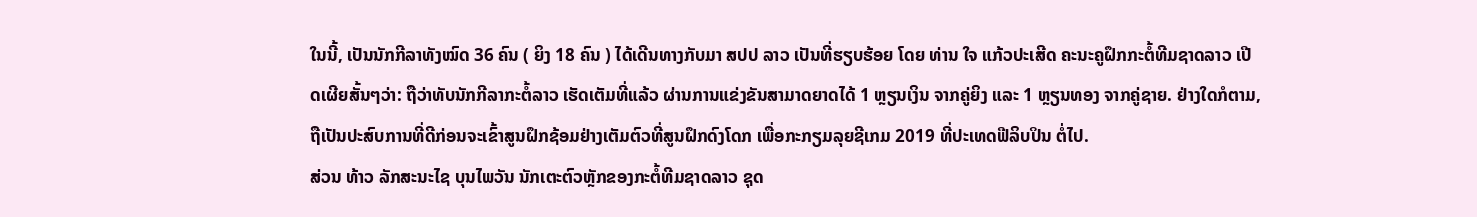ໃນນີ້, ເປັນນັກກີລາທັງໝົດ 36 ຄົນ ( ຍິງ 18 ຄົນ ) ໄດ້ເດີນທາງກັບມາ ສປປ ລາວ ເປັນທີ່ຮຽບຮ້ອຍ ໂດຍ ທ່ານ ໃຈ ແກ້ວປະເສີດ ຄະນະຄູຝຶກກະຕໍ້ທີມຊາດລາວ ເປີດເຜີຍສັ້ນໆວ່າ: ຖືວ່າທັບນັກກີລາກະຕໍ້ລາວ ເຮັດເຕັມທີ່ແລ້ວ ຜ່ານການແຂ່ງຂັນສາມາດຍາດໄດ້ 1 ຫຼຽນເງິນ ຈາກຄູ່ຍິງ ແລະ 1 ຫຼຽນທອງ ຈາກຄູ່ຊາຍ. ຢ່າງໃດກໍຕາມ, ຖືເປັນປະສົບການທີ່ດີກ່ອນຈະເຂົ້າສູນຝຶກຊ້ອມຢ່າງເຕັມຕົວທີ່ສູນຝຶກດົງໂດກ ເພື່ອກະກຽມລຸຍຊີເກມ 2019 ທີ່ປະເທດຟີລິບປິນ ຕໍ່ໄປ.
ສ່ວນ ທ້າວ ລັກສະນະໄຊ ບຸນໄພວັນ ນັກເຕະຕົວຫຼັກຂອງກະຕໍ້ທີມຊາດລາວ ຊຸດ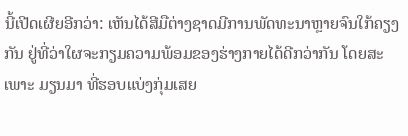ນີ້ເປີດເຜີຍອີກວ່າ: ເຫັນໄດ້ສີມືຕ່າງຊາດມີການພັດທະນາຫຼາຍຈົນໃກ້ຄຽງກັນ ຢູ່ທີ່ວ່າໃຜຈະກຽມຄວາມພ້ອມຂອງຮ່າງກາຍໄດ້ດີກວ່າກັນ ໂດຍສະເພາະ ມຽນມາ ທີ່ຮອບແບ່ງກຸ່ມເສຍ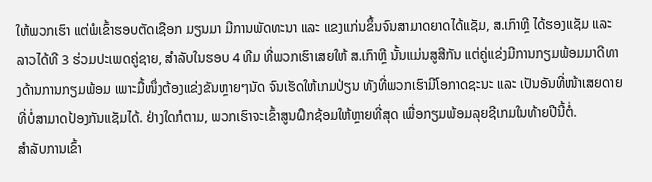ໃຫ້ພວກເຮົາ ແຕ່ພໍເຂົ້າຮອບຕັດເຊືອກ ມຽນມາ ມີການພັດທະນາ ແລະ ແຂງແກ່ນຂຶ້ນຈົນສາມາດຍາດໄດ້ແຊັມ, ສ.ເກົາຫຼີ ໄດ້ຮອງແຊັມ ແລະ ລາວໄດ້ທີ 3 ຮ່ວມປະເພດຄູ່ຊາຍ, ສໍາລັບໃນຮອບ 4 ທີມ ທີ່ພວກເຮົາເສຍໃຫ້ ສ.ເກົາຫຼີ ນັ້ນແມ່ນສູສີກັນ ແຕ່ຄູ່ແຂ່ງມີການກຽມພ້ອມມາດີທາງດ້ານການກຽມພ້ອມ ເພາະມື້ໜຶ່ງຕ້ອງແຂ່ງຂັນຫຼາຍໆນັດ ຈົນເຮັດໃຫ້ເກມປ່ຽນ ທັງທີ່ພວກເຮົາມີໂອກາດຊະນະ ແລະ ເປັນອັນທີ່ໜ້າເສຍດາຍທີ່ບໍ່ສາມາດປ້ອງກັນແຊັມໄດ້. ຢ່າງໃດກໍຕາມ, ພວກເຮົາຈະເຂົ້າສູນຝຶກຊ້ອມໃຫ້ຫຼາຍທີ່ສຸດ ເພື່ອກຽມພ້ອມລຸຍຊີເກມໃນທ້າຍປີນີ້ຕໍ່.
ສຳລັບການເຂົ້າ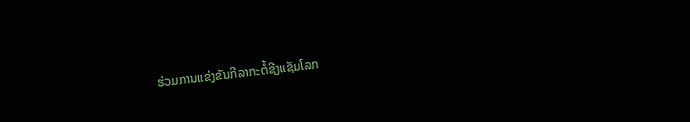ຮ່ວມການແຂ່ງຂັນກີລາກະຕໍ້ຊີງແຊັມໂລກ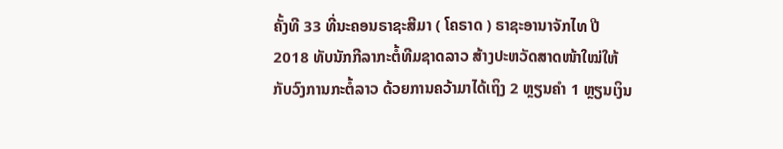ຄັ້ງທີ 33 ທີ່ນະຄອນຣາຊະສີມາ ( ໂຄຣາດ ) ຣາຊະອານາຈັກໄທ ປີ 2018 ທັບນັກກີລາກະຕໍ້ທີມຊາດລາວ ສ້າງປະຫວັດສາດໜ້າໃໝ່ໃຫ້ກັບວົງການກະຕໍ້ລາວ ດ້ວຍການຄວ້າມາໄດ້ເຖິງ 2 ຫຼຽນຄຳ 1 ຫຼຽນເງິນ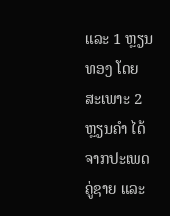ແລະ 1 ຫຼຽນທອງ ໂດຍສະເພາະ 2 ຫຼຽນຄຳ ໄດ້ຈາກປະເພດຄູ່ຊາຍ ແລະ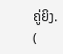ຄູ່ຍິງ.
(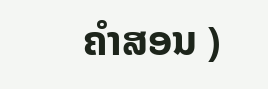ຄໍາສອນ )